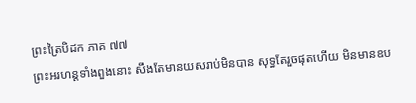ព្រះត្រៃបិដក ភាគ ៧៧
ព្រះអរហន្តទាំងពួងនោះ សឹងតែមានយសរាប់មិនបាន សុទ្ធតែរួចផុតហើយ មិនមានឧប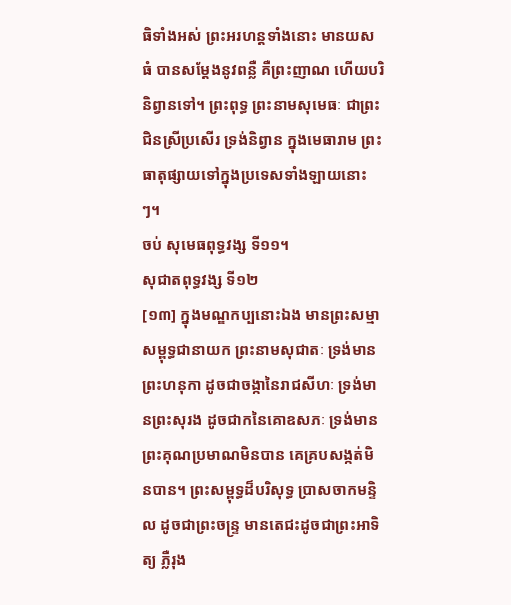ធិទាំងអស់ ព្រះអរហន្តទាំងនោះ មានយសធំ បានសម្តែងនូវពន្លឺ គឺព្រះញាណ ហើយបរិនិព្វានទៅ។ ព្រះពុទ្ធ ព្រះនាមសុមេធៈ ជាព្រះជិនស្រីប្រសើរ ទ្រង់និព្វាន ក្នុងមេធារាម ព្រះធាតុផ្សាយទៅក្នុងប្រទេសទាំងឡាយនោះៗ។
ចប់ សុមេធពុទ្ធវង្ស ទី១១។
សុជាតពុទ្ធវង្ស ទី១២
[១៣] ក្នុងមណ្ឌកប្បនោះឯង មានព្រះសម្មាសម្ពុទ្ធជានាយក ព្រះនាមសុជាតៈ ទ្រង់មានព្រះហនុកា ដូចជាចង្កានៃរាជសីហៈ ទ្រង់មានព្រះសុរង ដូចជាកនៃគោឧសភៈ ទ្រង់មានព្រះគុណប្រមាណមិនបាន គេគ្របសង្កត់មិនបាន។ ព្រះសម្ពុទ្ធដ៏បរិសុទ្ធ ប្រាសចាកមន្ទិល ដូចជាព្រះចន្ទ្រ មានតេជះដូចជាព្រះអាទិត្យ ភ្លឺរុង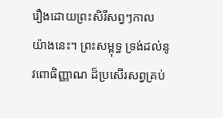រឿងដោយព្រះសិរីសព្វៗកាល យ៉ាងនេះ។ ព្រះសម្ពុទ្ធ ទ្រង់ដល់នូវពោធិញ្ញាណ ដ៏ប្រសើរសព្វគ្រប់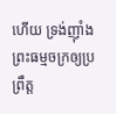ហើយ ទ្រង់ញ៉ាំងព្រះធម្មចក្រឲ្យប្រព្រឹត្ត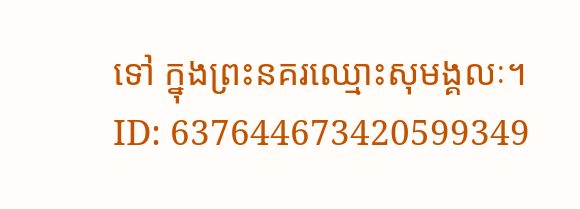ទៅ ក្នុងព្រះនគរឈ្មោះសុមង្គលៈ។
ID: 637644673420599349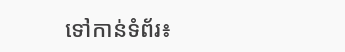ទៅកាន់ទំព័រ៖